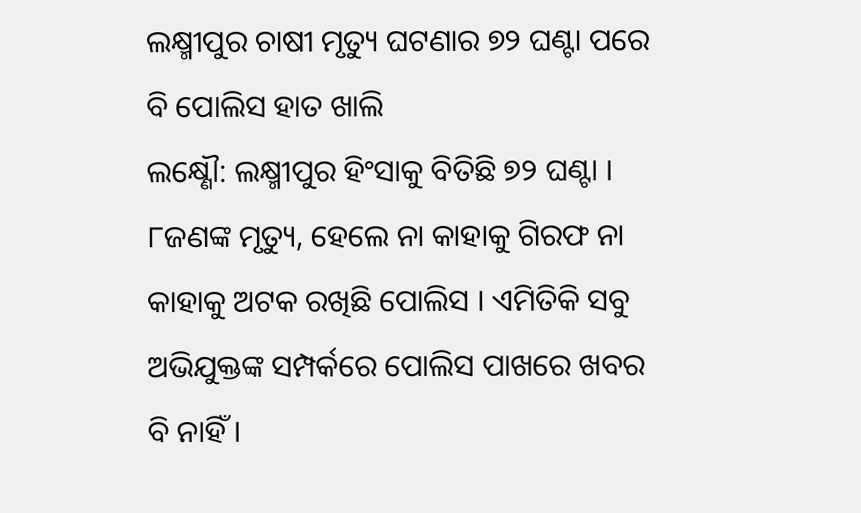ଲକ୍ଷ୍ମୀପୁର ଚାଷୀ ମୃତ୍ୟୁ ଘଟଣାର ୭୨ ଘଣ୍ଟା ପରେ ବି ପୋଲିସ ହାତ ଖାଲି
ଲକ୍ଷ୍ଣୌ: ଲକ୍ଷ୍ମୀପୁର ହିଂସାକୁ ବିତିଛି ୭୨ ଘଣ୍ଟା । ୮ଜଣଙ୍କ ମୃତ୍ୟୁ, ହେଲେ ନା କାହାକୁ ଗିରଫ ନା କାହାକୁ ଅଟକ ରଖିଛି ପୋଲିସ । ଏମିତିକି ସବୁ ଅଭିଯୁକ୍ତଙ୍କ ସମ୍ପର୍କରେ ପୋଲିସ ପାଖରେ ଖବର ବି ନାହିଁ ।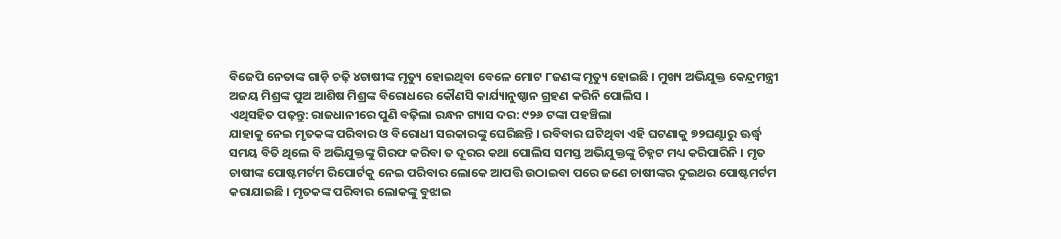ବିଜେପି ନେତାଙ୍କ ଗାଡ଼ି ଚଢ଼ି ୪ଚାଷୀଙ୍କ ମୃତ୍ୟୁ ହୋଇଥିବା ବେଳେ ମୋଟ ୮ଜଣଙ୍କ ମୃତ୍ୟୁ ହୋଇଛି । ମୁଖ୍ୟ ଅଭିଯୁକ୍ତ କେନ୍ଦ୍ରମନ୍ତ୍ରୀ ଅଜୟ ମିଶ୍ରଙ୍କ ପୁଅ ଆଶିଷ ମିଶ୍ରଙ୍କ ବିରୋଧରେ କୌଣସି କାର୍ଯ୍ୟାନୁଷ୍ଠାନ ଗ୍ରହଣ କରିନି ପୋଲିସ ।
ଏଥିସହିତ ପଢ଼ନ୍ତୁ: ରାଜଧାନୀରେ ପୁଣି ବଢ଼ିଲା ରନ୍ଧନ ଗ୍ୟାସ ଦର: ୯୨୬ ଟଙ୍କା ପହଞ୍ଚିଲା
ଯାହାକୁ ନେଇ ମୃତକଙ୍କ ପରିବାର ଓ ବିରୋଧୀ ସରକାରଙ୍କୁ ଘେରିଛନ୍ତି । ରବିବାର ଘଟିଥିବା ଏହି ଘଟଣାକୁ ୭୨ଘଣ୍ଟାରୁ ଊର୍ଦ୍ଧ୍ବ ସମୟ ବିତି ଥିଲେ ବି ଅଭିଯୁକ୍ତଙ୍କୁ ଗିରଫ କରିବା ତ ଦୂରର କଥା ପୋଲିସ ସମସ୍ତ ଅଭିଯୁକ୍ତଙ୍କୁ ଚିହ୍ନଟ ମଧ୍ୟ କରିପାରିନି । ମୃତ ଚାଷୀଙ୍କ ପୋଷ୍ଟମର୍ଟମ ରିପୋର୍ଟକୁ ନେଇ ପରିବାର ଲୋକେ ଆପତ୍ତି ଉଠାଇବା ପରେ ଜଣେ ଚାଷୀଙ୍କର ଦୁଇଥର ପୋଷ୍ଟମର୍ଟମ କରାଯାଇଛି । ମୃତକଙ୍କ ପରିବାର ଲୋକଙ୍କୁ ବୁଝାଇ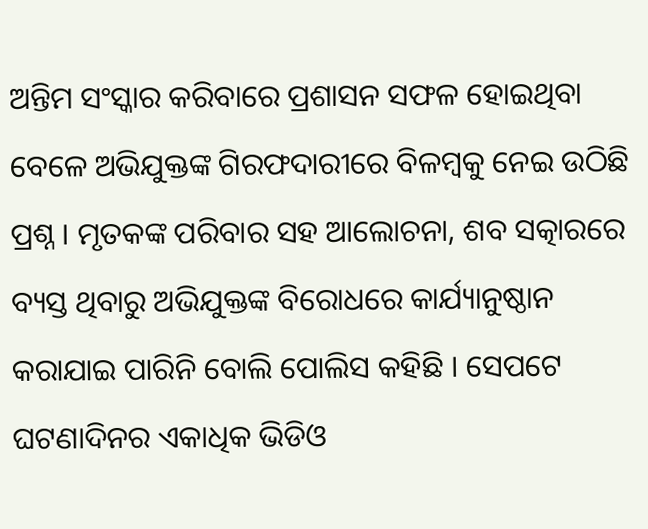ଅନ୍ତିମ ସଂସ୍କାର କରିବାରେ ପ୍ରଶାସନ ସଫଳ ହୋଇଥିବା ବେଳେ ଅଭିଯୁକ୍ତଙ୍କ ଗିରଫଦାରୀରେ ବିଳମ୍ବକୁ ନେଇ ଉଠିଛି ପ୍ରଶ୍ନ । ମୃତକଙ୍କ ପରିବାର ସହ ଆଲୋଚନା, ଶବ ସତ୍କାରରେ ବ୍ୟସ୍ତ ଥିବାରୁ ଅଭିଯୁକ୍ତଙ୍କ ବିରୋଧରେ କାର୍ଯ୍ୟାନୁଷ୍ଠାନ କରାଯାଇ ପାରିନି ବୋଲି ପୋଲିସ କହିଛି । ସେପଟେ ଘଟଣାଦିନର ଏକାଧିକ ଭିଡିଓ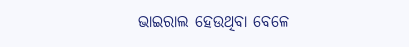ଭାଇରାଲ ହେଉଥିବା ବେଳେ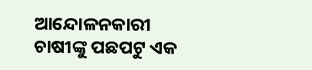ଆନ୍ଦୋଳନକାରୀ ଚାଷୀଙ୍କୁ ପଛପଟୁ ଏକ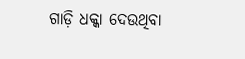ଗାଡ଼ି ଧକ୍କା ଦେଉଥିବା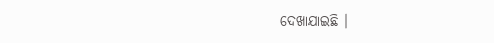ଦେଖାଯାଇଛି ।